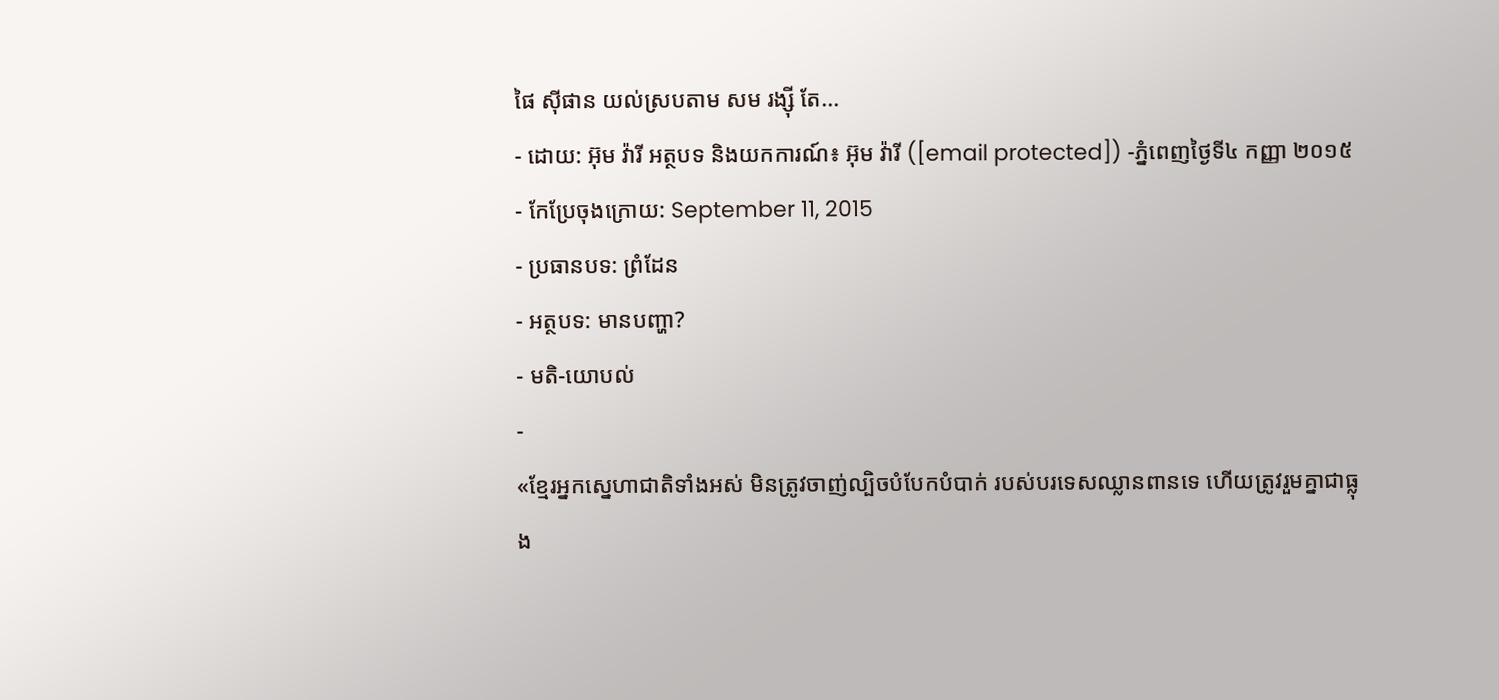ផៃ ស៊ីផាន យល់ស្របតាម សម រង្ស៊ី តែ...
- ដោយ: អ៊ុម វ៉ារី អត្ថបទ និងយកការណ៍៖ អ៊ុម វ៉ារី ([email protected]) -ភ្នំពេញថ្ងៃទី៤ កញ្ញា ២០១៥
- កែប្រែចុងក្រោយ: September 11, 2015
- ប្រធានបទ: ព្រំដែន
- អត្ថបទ: មានបញ្ហា?
- មតិ-យោបល់
-
«ខ្មែរអ្នកស្នេហាជាតិទាំងអស់ មិនត្រូវចាញ់ល្បិចបំបែកបំបាក់ របស់បរទេសឈ្លានពានទេ ហើយត្រូវរួមគ្នាជាធ្លុង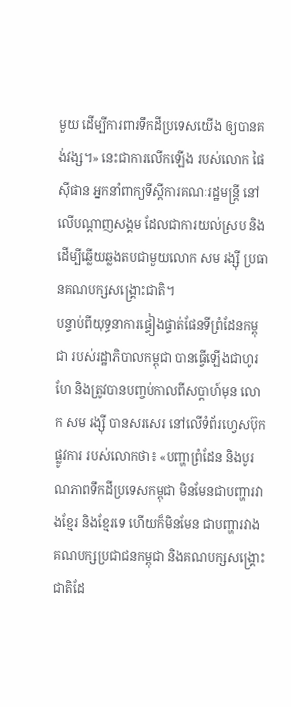មួយ ដើម្បីការពារទឹកដីប្រទេសយើង ឲ្យបានគង់វង្ស។» នេះជាការលើកឡើង របស់លោក ផៃ ស៊ីផាន អ្នកនាំពាក្យទីស្ដីការគណៈរដ្ឋមន្ត្រី នៅលើបណ្ដាញសង្គម ដែលជាការយល់ស្រប និងដើម្បីឆ្លើយឆ្លងតបជាមួយលោក សម រង្ស៊ី ប្រធានគណបក្សសង្គ្រោះជាតិ។
បន្ទាប់ពីយុទ្ធនាការផ្ទៀងផ្ទាត់ផែនទីព្រំដែនកម្ពុជា របស់រដ្ឋាភិបាលកម្ពុជា បានធ្វើឡើងជាហូរហែ និងត្រូវបានបញ្ចប់កាលពីសប្ដាហ៍មុន លោក សម រង្ស៊ី បានសរសេរ នៅលើទំព័រហ្វេសប៊ុកផ្លូវការ របស់លោកថា៖ «បញ្ហាព្រំដែន និងបូរណភាពទឹកដីប្រទេសកម្ពុជា មិនមែនជាបញ្ហារវាងខ្មែរ និងខ្មែរទេ ហើយក៏មិនមែន ជាបញ្ហារវាងគណបក្សប្រជាជនកម្ពុជា និងគណបក្សសង្គ្រោះជាតិដែ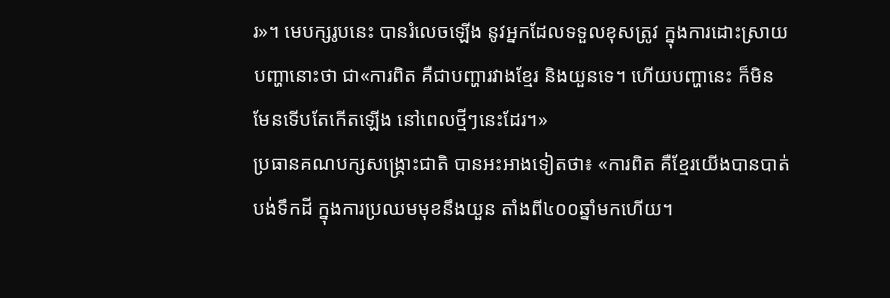រ»។ មេបក្សរូបនេះ បានរំលេចឡើង នូវអ្នកដែលទទួលខុសត្រូវ ក្នុងការដោះស្រាយបញ្ហានោះថា ជា«ការពិត គឺជាបញ្ហារវាងខ្មែរ និងយួនទេ។ ហើយបញ្ហានេះ ក៏មិនមែនទើបតែកើតឡើង នៅពេលថ្មីៗនេះដែរ។»
ប្រធានគណបក្សសង្គ្រោះជាតិ បានអះអាងទៀតថា៖ «ការពិត គឺខ្មែរយើងបានបាត់បង់ទឹកដី ក្នុងការប្រឈមមុខនឹងយួន តាំងពី៤០០ឆ្នាំមកហើយ។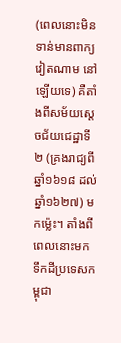(ពេលនោះមិនទាន់មានពាក្យ វៀតណាម នៅឡើយទេ) គឺតាំងពីសម័យស្តេចជ័យជេដ្ឋាទី២ (គ្រងរាជ្យពីឆ្នាំ១៦១៨ ដល់ឆ្នាំ១៦២៧) មកម៉្លេះ។ តាំងពីពេលនោះមក ទឹកដីប្រទេសកម្ពុជា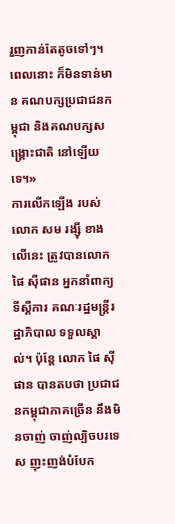រួញកាន់តែតូចទៅៗ។ ពេលនោះ ក៏មិនទាន់មាន គណបក្សប្រជាជនកម្ពុជា និងគណបក្សសង្គ្រោះជាតិ នៅឡើយទេ។»
ការលើកឡើង របស់លោក សម រង្ស៊ី ខាងលើនេះ ត្រូវបានលោក ផៃ ស៊ីផាន អ្នកនាំពាក្យទីស្ដីការ គណៈរដ្ឋមន្ត្រីរដ្ឋាភិបាល ទទួលស្គាល់។ ប៉ុន្តែ លោក ផៃ ស៊ីផាន បានតបថា ប្រជាជនកម្ពុជាភាគច្រើន នឹងមិនចាញ់ ចាញ់ល្បិចបរទេស ញុះញង់បំបែក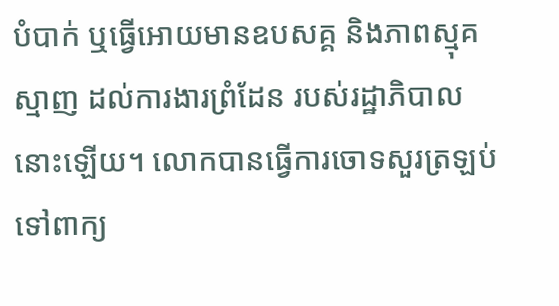បំបាក់ ឬធ្វើអោយមានឧបសគ្គ និងភាពស្មុគស្មាញ ដល់ការងារព្រំដែន របស់រដ្ឋាភិបាលនោះឡើយ។ លោកបានធ្វើការចោទសួរត្រឡប់ ទៅពាក្យ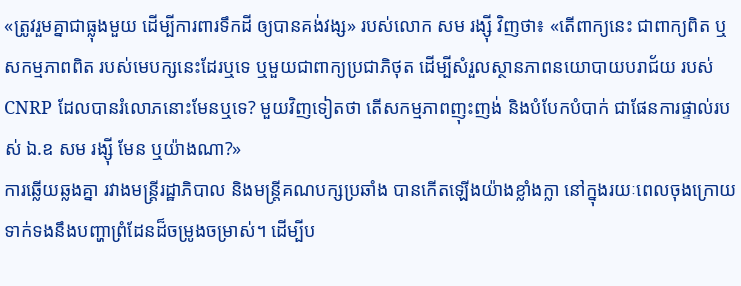«ត្រូវរួមគ្នាជាធ្លុងមួយ ដើម្បីការពារទឹកដី ឲ្យបានគង់វង្ស» របស់លោក សម រង្ស៊ី វិញថា៖ «តើពាក្យនេះ ជាពាក្យពិត ឬសកម្មភាពពិត របស់មេបក្សនេះដែរឬទេ ឬមួយជាពាក្យប្រជាភិថុត ដើម្បីសំរួលស្ថានភាពនយោបាយបរាជ័យ របស់ CNRP ដែលបានរំលោភនោះមែនឬទេ? មួយវិញទៀតថា តើសកម្មភាពញុះញង់ និងបំបែកបំបាក់ ជាផែនការផ្ទាល់របស់ ឯ.ឧ សម រង្ស៊ី មែន ឬយ៉ាងណា?»
ការឆ្លើយឆ្លងគ្នា រវាងមន្ត្រីរដ្ឋាភិបាល និងមន្ត្រីគណបក្សប្រឆាំង បានកើតឡើងយ៉ាងខ្លាំងក្លា នៅក្នុងរយៈពេលចុងក្រោយ ទាក់ទងនឹងបញ្ហាព្រំដែនដ៏ចម្រូងចម្រាស់។ ដើម្បីប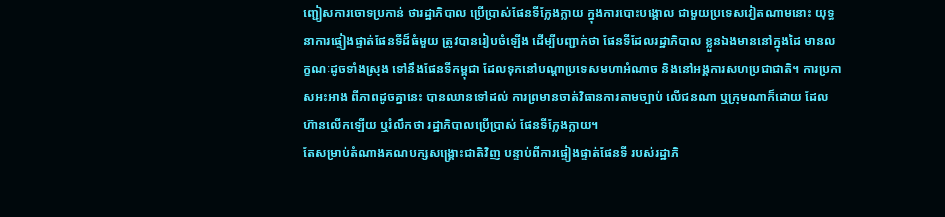ញ្ជៀសការចោទប្រកាន់ ថារដ្ឋាភិបាល ប្រើប្រាស់ផែនទីក្លែងក្លាយ ក្នុងការបោះបង្គោល ជាមួយប្រទេសវៀតណាមនោះ យុទ្ធនាការផ្ទៀងផ្ទាត់ផែនទីដ៏ធំមួយ ត្រូវបានរៀបចំឡើង ដើម្បីបញ្ជាក់ថា ផែនទីដែលរដ្ឋាភិបាល ខ្លួនឯងមាននៅក្នុងដៃ មានលក្ខណៈដូចទាំងស្រុង ទៅនឹងផែនទីកម្ពុជា ដែលទុកនៅបណ្ដាប្រទេសមហាអំណាច និងនៅអង្គការសហប្រជាជាតិ។ ការប្រកាសអះអាង ពីភាពដូចគ្នានេះ បានឈានទៅដល់ ការព្រមានចាត់វិធានការតាមច្បាប់ លើជនណា ឬក្រុមណាក៏ដោយ ដែលហ៊ានលើកឡើយ ឬរំលឹកថា រដ្ឋាភិបាលប្រើប្រាស់ ផែនទីក្លែងក្លាយ។
តែសម្រាប់តំណាងគណបក្សសង្គ្រោះជាតិវិញ បន្ទាប់ពីការផ្ទៀងផ្ទាត់ផែនទី របស់រដ្ឋាភិ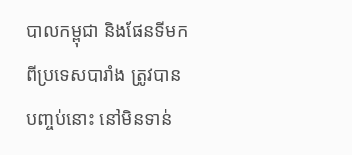បាលកម្ពុជា និងផែនទីមកពីប្រទេសបារាំង ត្រូវបានបញ្ចប់នោះ នៅមិនទាន់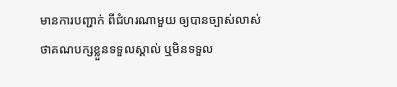មានការបញ្ជាក់ ពីជំហរណាមួយ ឲ្យបានច្បាស់លាស់ ថាគណបក្សខ្លួនទទួលស្គាល់ ឬមិនទទួល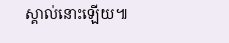ស្គាល់នោះឡើយ៕